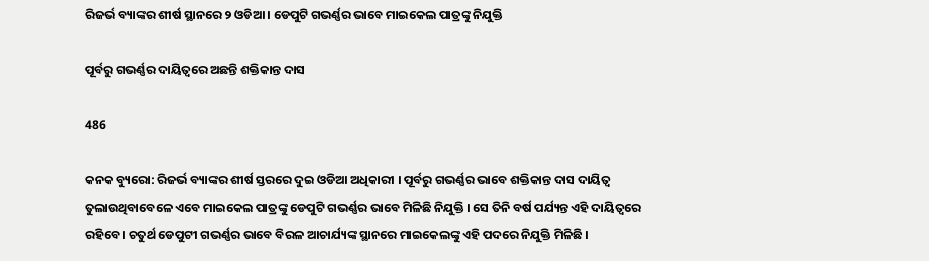ରିଜର୍ଭ ବ୍ୟାଙ୍କର ଶୀର୍ଷ ସ୍ଥାନରେ ୨ ଓଡିଆ । ଡେପୁଟି ଗଭର୍ଣ୍ଣର ଭାବେ ମାଇକେଲ ପାତ୍ରଙ୍କୁ ନିଯୁକ୍ତି

ପୂର୍ବରୁ ଗଭର୍ଣ୍ଣର ଦାୟିତ୍ୱରେ ଅଛନ୍ତି ଶକ୍ତିକାନ୍ତ ଦାସ

486

କନକ ବ୍ୟୁରୋ: ରିଜର୍ଭ ବ୍ୟାଙ୍କର ଶୀର୍ଷ ସ୍ତରରେ ଦୁଇ ଓଡିଆ ଅଧିକାରୀ । ପୂର୍ବରୁ ଗଭର୍ଣ୍ଣର ଭାବେ ଶକ୍ତିକାନ୍ତ ଦାସ ଦାୟିତ୍ୱ ତୁଲାଉଥିବାବେଳେ ଏବେ ମାଇକେଲ ପାତ୍ରଙ୍କୁ ଡେପୁଟି ଗଭର୍ଣ୍ଣର ଭାବେ ମିଳିଛି ନିଯୁକ୍ତି । ସେ ତିନି ବର୍ଷ ପର୍ଯ୍ୟନ୍ତ ଏହି ଦାୟିତ୍ୱରେ ରହିବେ । ଚତୁର୍ଥ ଡେପୁଟୀ ଗଭର୍ଣ୍ଣର ଭାବେ ବିରଳ ଆଚାର୍ଯ୍ୟଙ୍କ ସ୍ଥାନରେ ମାଇକେଲଙ୍କୁ ଏହି ପଦରେ ନିଯୁକ୍ତି ମିଳିଛି ।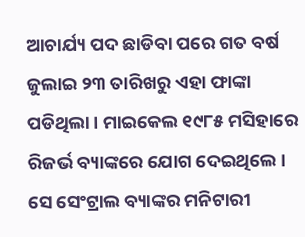ଆଚାର୍ଯ୍ୟ ପଦ ଛାଡିବା ପରେ ଗତ ବର୍ଷ ଜୁଲାଇ ୨୩ ତାରିଖରୁ ଏହା ଫାଙ୍କା ପଡିଥିଲା । ମାଇକେଲ ୧୯୮୫ ମସିହାରେ ରିଜର୍ଭ ବ୍ୟାଙ୍କରେ ଯୋଗ ଦେଇଥିଲେ । ସେ ସେଂଟ୍ରାଲ ବ୍ୟାଙ୍କର ମନିଟାରୀ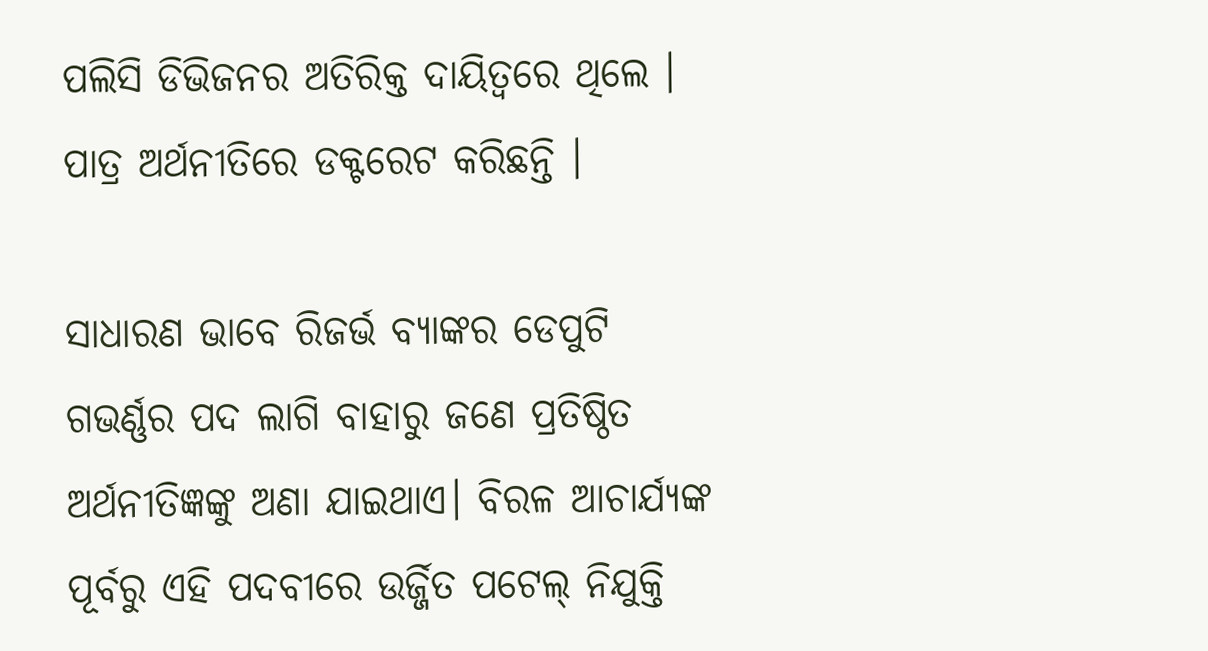ପଲିସି ଡିଭିଜନର ଅତିରିକ୍ତ ଦାୟିତ୍ୱରେ ଥିଲେ । ପାତ୍ର ଅର୍ଥନୀତିରେ ଡକ୍ଟରେଟ କରିଛନ୍ତି ।

ସାଧାରଣ ଭା‌ବେ ରିଜର୍ଭ ବ୍ୟାଙ୍କର ଡେପୁଟି ଗଭର୍ଣ୍ଣର ପଦ ଲାଗି ବାହାରୁ ଜଣେ ପ୍ରତିଷ୍ଠିତ ଅର୍ଥନୀତିଜ୍ଞଙ୍କୁ ଅଣା ଯାଇଥାଏ। ବିରଳ ଆଚାର୍ଯ୍ୟଙ୍କ ପୂର୍ବରୁ ଏହି ପଦବୀରେ ଉର୍ଜ୍ଜିତ ପଟେଲ୍ ନିଯୁକ୍ତି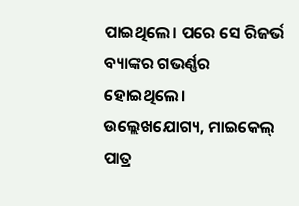ପାଇଥିଲେ। ପରେ ସେ ରିଜର୍ଭ ବ୍ୟାଙ୍କର ଗଭର୍ଣ୍ଣର ହୋଇଥିଲେ। ଉଲ୍ଲେଖଯୋଗ୍ୟ, ମାଇକେଲ୍ ପାତ୍ର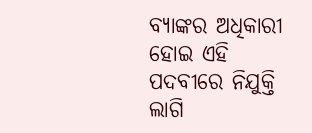ବ୍ୟାଙ୍କର ଅଧିକାରୀ ହୋଇ ଏହି ପଦବୀରେ ନିଯୁକ୍ତି ଲାଗି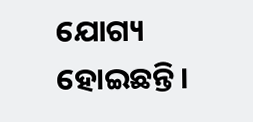ଯୋଗ୍ୟ ହୋଇଛନ୍ତି।